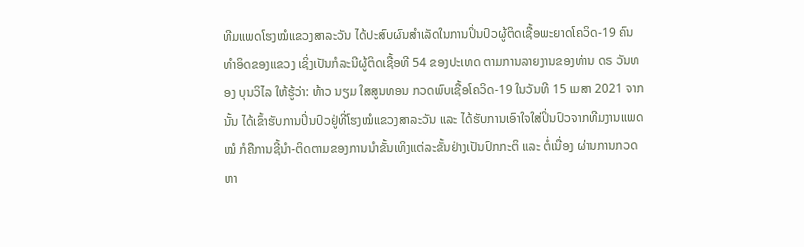ທີມແພດໂຮງໝໍແຂວງສາລະວັນ ໄດ້ປະສົບຜົນສຳເລັດໃນການປິ່ນປົວຜູ້ຕິດເຊື້ອພະຍາດໂຄວິດ-19 ຄົນທໍາອິດຂອງແຂວງ ເຊິ່ງເປັນກໍລະນີຜູ້ຕິດເຊື້ອທີ 54 ຂອງປະເທດ ຕາມການລາຍງານຂອງທ່ານ ດຣ ວັນທອງ ບຸນວິໄລ ໃຫ້ຮູ້ວ່າ: ທ້າວ ນຽມ ໃສສູນທອນ ກວດພົບເຊື້ອໂຄວິດ-19 ໃນວັນທີ 15 ເມສາ 2021 ຈາກນັ້ນ ໄດ້ເຂົ້າຮັບການປິ່ນປົວຢູ່ທີ່ໂຮງໝໍແຂວງສາລະວັນ ແລະ ໄດ້ຮັບການເອົາໃຈໃສ່ປິ່ນປົວຈາກທີມງານແພດໝໍ ກໍຄືການຊີ້ນຳ-ຕິດຕາມຂອງການນໍາຂັ້ນເທິງແຕ່ລະຂັ້ນຢ່າງເປັນປົກກະຕິ ແລະ ຕໍ່ເນື່ອງ ຜ່ານການກວດຫາ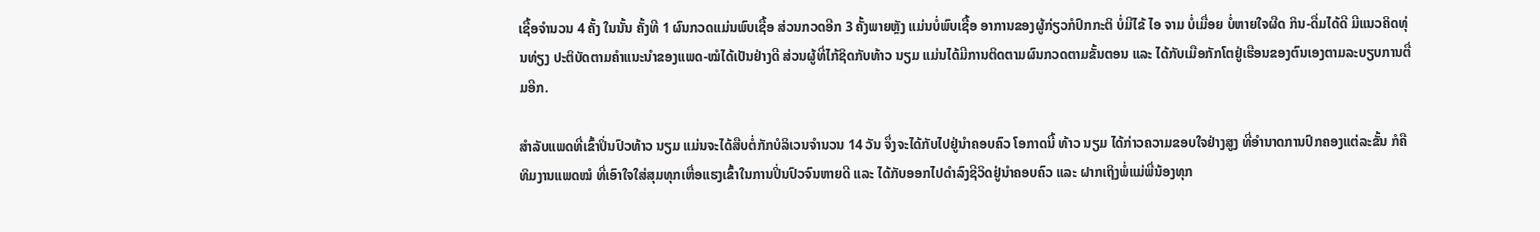ເຊື້ອຈຳນວນ 4 ຄັ້ງ ໃນນັ້ນ ຄັ້ງທີ 1 ຜົນກວດແມ່ນພົບເຊື້ອ ສ່ວນກວດອີກ 3 ຄັ້ງພາຍຫຼັງ ແມ່ນບໍ່ພົບເຊື້ອ ອາການຂອງຜູ້ກ່ຽວກໍປົກກະຕິ ບໍ່ມີໄຂ້ ໄອ ຈາມ ບໍ່ເມື່ອຍ ບໍ່ຫາຍໃຈຜືດ ກິນ-ດື່ມໄດ້ດີ ມີແນວຄິດທຸ່ນທ່ຽງ ປະຕິບັດຕາມຄຳແນະນຳຂອງແພດ-ໝໍໄດ້ເປັນຢ່າງດີ ສ່ວນຜູ້ທີ່ໄກ້ຊິດກັບທ້າວ ນຽມ ແມ່ນໄດ້ມີການຕິດຕາມຜົນກວດຕາມຂັ້ນຕອນ ແລະ ໄດ້ກັບເມືອກັກໂຕຢູ່ເຮືອນຂອງຕົນເອງຕາມລະບຽບການຕື່ມອີກ.

ສໍາລັບແພດທີ່ເຂົ້າປິ່ນປົວທ້າວ ນຽມ ແມ່ນຈະໄດ້ສືບຕໍ່ກັກບໍລິເວນຈຳນວນ 14 ວັນ ຈຶ່ງຈະໄດ້ກັບໄປຢູ່ນໍາຄອບຄົວ ໂອກາດນີ້ ທ້າວ ນຽມ ໄດ້ກ່າວຄວາມຂອບໃຈຢ່າງສູງ ທີ່ອຳນາດການປົກຄອງແຕ່ລະຂັ້ນ ກໍຄືທິມງານແພດໝໍ ທີ່ເອົາໃຈໃສ່ສຸມທຸກເຫື່ອແຮງເຂົ້າໃນການປິ່ນປົວຈົນຫາຍດີ ແລະ ໄດ້ກັບອອກໄປດຳລົງຊີວິດຢູ່ນຳຄອບຄົວ ແລະ ຝາກເຖິງພໍ່ແມ່ພີ່ນ້ອງທຸກ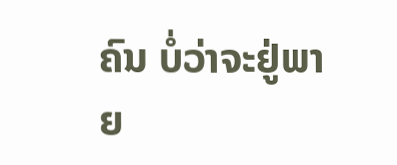ຄົນ ບໍ່ວ່າຈະຢູ່ພາຍ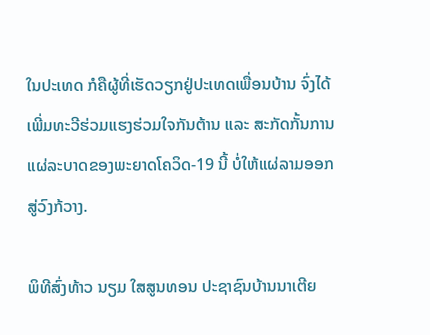ໃນປະເທດ ກໍຄືຜູ້ທີ່ເຮັດວຽກຢູ່ປະເທດເພື່ອນບ້ານ ຈົ່ງໄດ້ເພີ່ມທະວີຮ່ວມແຮງຮ່ວມໃຈກັນຕ້ານ ແລະ ສະກັດກັ້ນການແຜ່ລະບາດຂອງພະຍາດໂຄວິດ-19 ນີ້ ບໍ່ໃຫ້ແຜ່ລາມອອກສູ່ວົງກ້ວາງ.

ພິທີສົ່ງທ້າວ ນຽມ ໃສສູນທອນ ປະຊາຊົນບ້ານນາເຕີຍ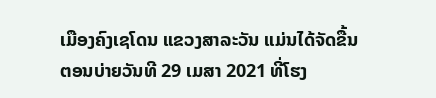ເມືອງຄົງເຊໂດນ ແຂວງສາລະວັນ ແມ່ນໄດ້ຈັດຂື້ນຕອນບ່າຍວັນທີ 29 ເມສາ 2021 ທີ່ໂຮງ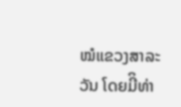ໝໍແຂວງສາລະວັນ ໂດຍມີິທ່າ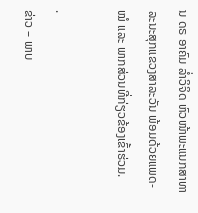ນ ດຣ ອາຄົມ ລໍ່າວິຈິດ ຫົວໜ້າພະແນກສາທາລະນະສຸກແຂວງສາລະວັນ ພ້ອມດ້ວຍແພດ-ໝໍ ແລະ ພາກສ່ວນທີ່ກ່ຽວຂ້ອງເຂົ້າຮ່ວມ.

.
ຂ່າວ – ພາບ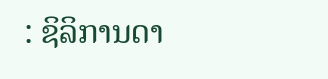: ຊິລິການດາ